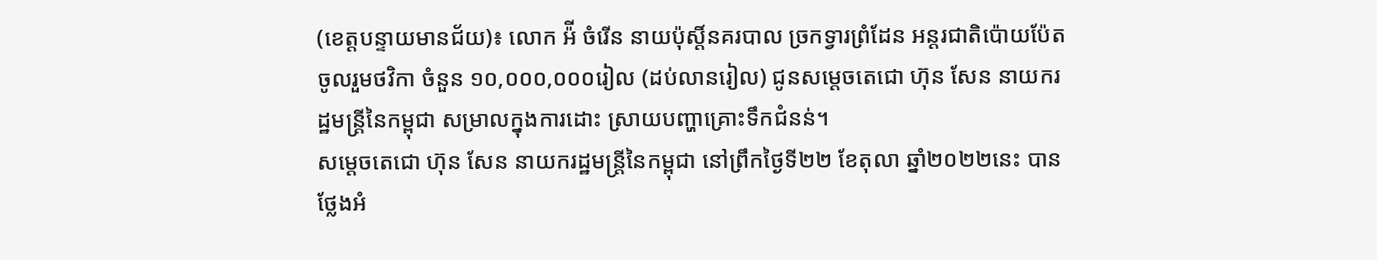(ខេត្តបន្ទាយមានជ័យ)៖ លោក អ៉ី ចំរើន នាយប៉ុស្តិ៍នគរបាល ច្រកទ្វារព្រំដែន អន្តរជាតិប៉ោយប៉ែត ចូលរួមថវិកា ចំនួន ១០,០០០,០០០រៀល (ដប់លានរៀល) ជូនសម្ដេចតេជោ ហ៊ុន សែន នាយករដ្ឋមន្ដ្រីនៃកម្ពុជា សម្រាលក្នុងការដោះ ស្រាយបញ្ហាគ្រោះទឹកជំនន់។
សម្ដេចតេជោ ហ៊ុន សែន នាយករដ្ឋមន្ដ្រីនៃកម្ពុជា នៅព្រឹកថ្ងៃទី២២ ខែតុលា ឆ្នាំ២០២២នេះ បានថ្លែងអំ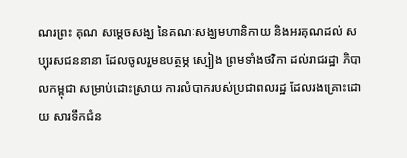ណរព្រះ គុណ សម្ដេចសង្ឃ នៃគណៈសង្ឃមហានិកាយ និងអរគុណដល់ សប្បុរសជននានា ដែលចូលរួមឧបត្ថម្ភ ស្បៀង ព្រមទាំងថវិកា ដល់រាជរដ្ឋា ភិបាលកម្ពុជា សម្រាប់ដោះស្រាយ ការលំបាករបស់ប្រជាពលរដ្ឋ ដែលរងគ្រោះដោយ សារទឹកជំន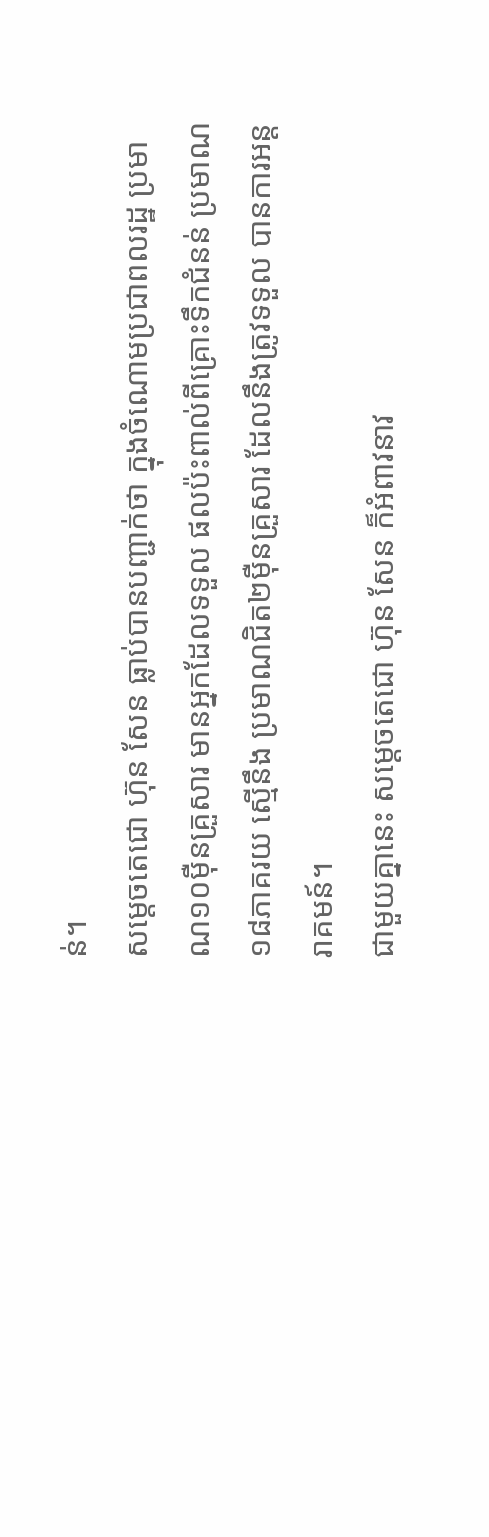ន់។
សម្ដេចតេជោ ហ៊ុន សែន ធ្លាប់បានបញ្ជាក់ថា ក្នុងចំណោមប្រជាពលរដ្ឋ ប្រមាណ១០ម៉ឺនគ្រួសារ មានអ្នកដែលទទួល ផលប៉ះពាល់ពីគ្រោះទឹកជំនន់ ប្រមាណ១៨ភាគរយ ស្មើនឹង ប្រមាណជិត២ម៉ឺនគ្រួសារ ដែលនឹងត្រូវទទួល បានការអន្ដរាគមន៍។
ជាមួយគ្នានេះ សម្ដេចតេជោ ហ៊ុន សែន ក៏អំពាវនាវ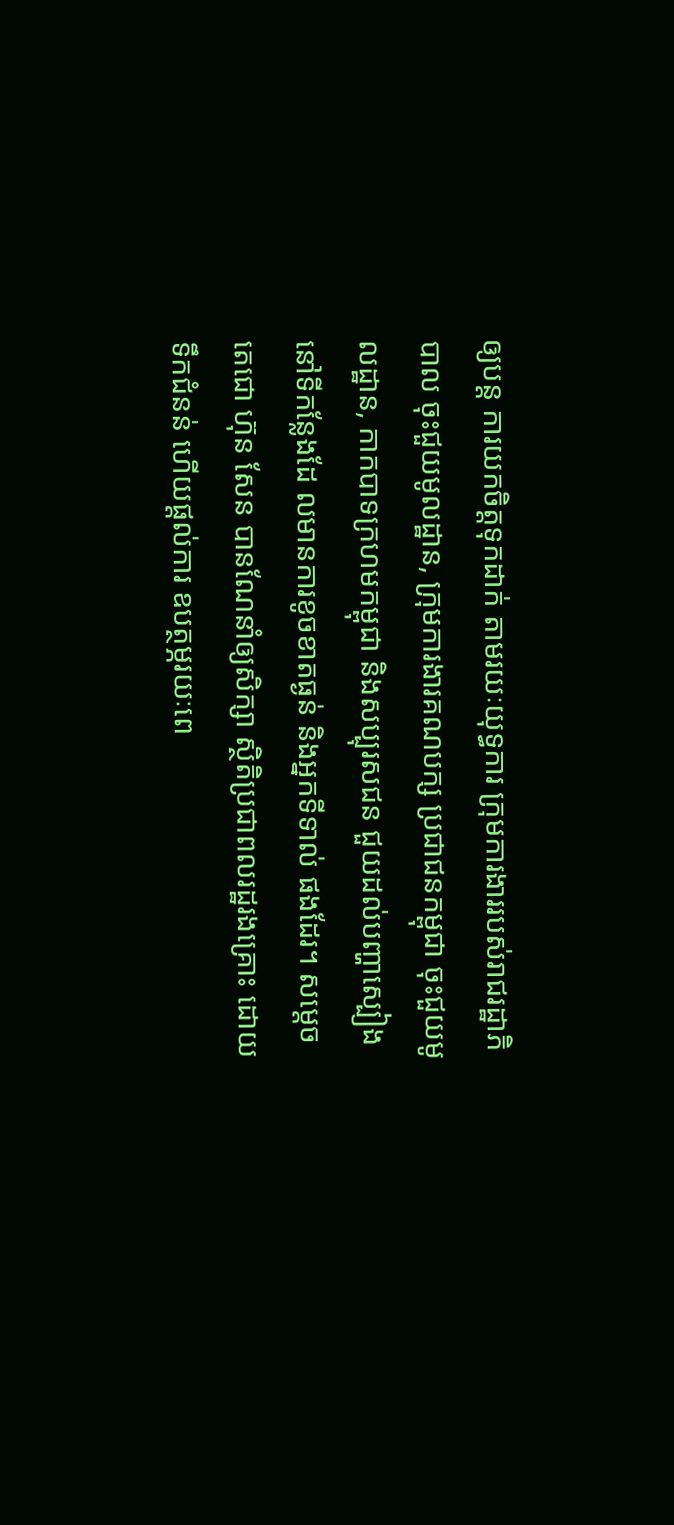ឲ្យបន្ដ ការយកចិត្ដទុកដាក់ តាមរយៈយុទ្ធការ ក្រុមការងាររបស់រាជរដ្ឋាភិបាល ចុះជួយមូលដ្ឋាន, ក្រុមការងារគណបក្ស ប្រជាជនកម្ពុជា ចុះជួយមូលដ្ឋាន, កាកបាទក្រហមកម្ពុជា និងសប្បុរសជន ជួយដល់បញ្ហាស្បៀង នៅទីកន្លែងដែ លមានការខូចខាតធ្ងន់ និងអ្នកទីទាល់ ផងដែរ។ សម្តេចតេជោ ហ៊ុន សែន បានណែនាំឲ្យសិក្សា ស្ថិតិប្រជាពលរដ្ឋរងគ្រោះ ដោយទឹកជំនន់ ហើយផ្តល់ការ ឧបត្ថម្ភរយៈពេ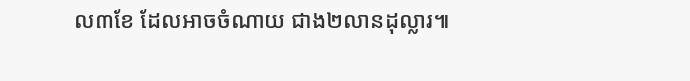ល៣ខែ ដែលអាចចំណាយ ជាង២លានដុល្លារ៕